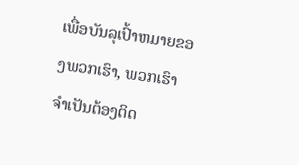ເພື່ອບັນລຸເປົ້າຫມາຍຂອງພວກເຮົາ, ພວກເຮົາຈໍາເປັນຕ້ອງຕິດ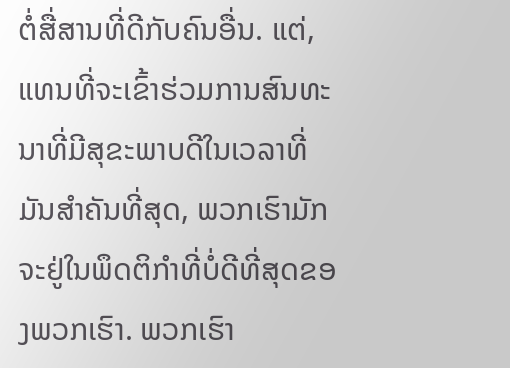ຕໍ່ສື່ສານທີ່ດີກັບຄົນອື່ນ. ແຕ່, ແທນທີ່ຈະເຂົ້າຮ່ວມການສົນທະນາທີ່ມີສຸຂະພາບດີໃນເວລາທີ່ມັນສໍາຄັນທີ່ສຸດ, ພວກເຮົາມັກຈະຢູ່ໃນພຶດຕິກໍາທີ່ບໍ່ດີທີ່ສຸດຂອງພວກເຮົາ. ພວກເຮົາ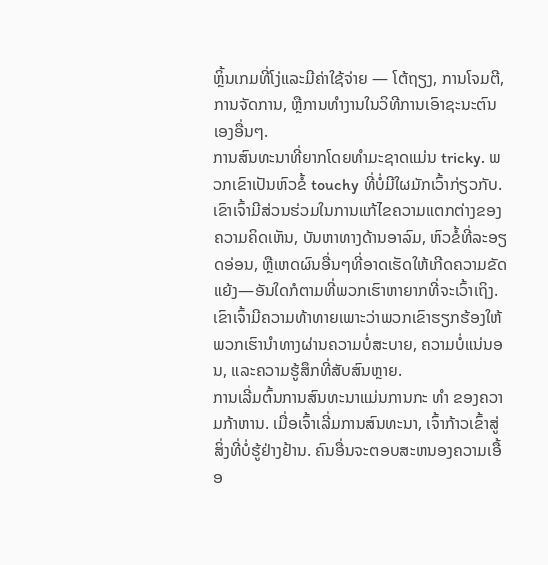ຫຼິ້ນເກມທີ່ໂງ່ແລະມີຄ່າໃຊ້ຈ່າຍ — ໂຕ້ຖຽງ, ການໂຈມຕີ, ການຈັດການ, ຫຼືການທໍາງານໃນວິທີການເອົາຊະນະຕົນເອງອື່ນໆ.
ການສົນທະນາທີ່ຍາກໂດຍທໍາມະຊາດແມ່ນ tricky. ພວກເຂົາເປັນຫົວຂໍ້ touchy ທີ່ບໍ່ມີໃຜມັກເວົ້າກ່ຽວກັບ. ເຂົາເຈົ້າມີສ່ວນຮ່ວມໃນການແກ້ໄຂຄວາມແຕກຕ່າງຂອງຄວາມຄິດເຫັນ, ບັນຫາທາງດ້ານອາລົມ, ຫົວຂໍ້ທີ່ລະອຽດອ່ອນ, ຫຼືເຫດຜົນອື່ນໆທີ່ອາດເຮັດໃຫ້ເກີດຄວາມຂັດແຍ້ງ—ອັນໃດກໍຕາມທີ່ພວກເຮົາຫາຍາກທີ່ຈະເວົ້າເຖິງ.
ເຂົາເຈົ້າມີຄວາມທ້າທາຍເພາະວ່າພວກເຂົາຮຽກຮ້ອງໃຫ້ພວກເຮົານໍາທາງຜ່ານຄວາມບໍ່ສະບາຍ, ຄວາມບໍ່ແນ່ນອນ, ແລະຄວາມຮູ້ສຶກທີ່ສັບສົນຫຼາຍ.
ການເລີ່ມຕົ້ນການສົນທະນາແມ່ນການກະ ທຳ ຂອງຄວາມກ້າຫານ. ເມື່ອເຈົ້າເລີ່ມການສົນທະນາ, ເຈົ້າກ້າວເຂົ້າສູ່ສິ່ງທີ່ບໍ່ຮູ້ຢ່າງຢ້ານ. ຄົນອື່ນຈະຕອບສະຫນອງຄວາມເອື້ອ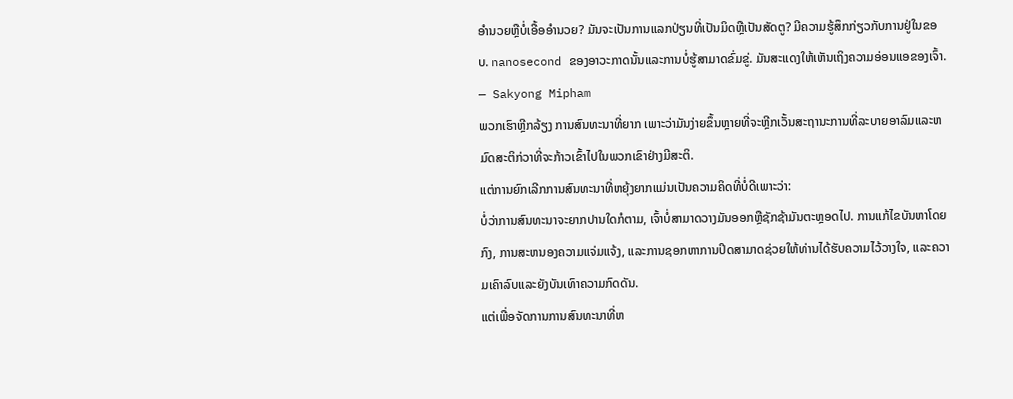ອໍານວຍຫຼືບໍ່ເອື້ອອໍານວຍ? ມັນຈະເປັນການແລກປ່ຽນທີ່ເປັນມິດຫຼືເປັນສັດຕູ? ມີຄວາມຮູ້ສຶກກ່ຽວກັບການຢູ່ໃນຂອບ. nanosecond ຂອງອາວະກາດນັ້ນແລະການບໍ່ຮູ້ສາມາດຂົ່ມຂູ່. ມັນສະແດງໃຫ້ເຫັນເຖິງຄວາມອ່ອນແອຂອງເຈົ້າ.
— Sakyong Mipham
ພວກເຮົາຫຼີກລ້ຽງ ການສົນທະນາທີ່ຍາກ ເພາະວ່າມັນງ່າຍຂຶ້ນຫຼາຍທີ່ຈະຫຼີກເວັ້ນສະຖານະການທີ່ລະບາຍອາລົມແລະຫມົດສະຕິກ່ວາທີ່ຈະກ້າວເຂົ້າໄປໃນພວກເຂົາຢ່າງມີສະຕິ.
ແຕ່ການຍົກເລີກການສົນທະນາທີ່ຫຍຸ້ງຍາກແມ່ນເປັນຄວາມຄິດທີ່ບໍ່ດີເພາະວ່າ:
ບໍ່ວ່າການສົນທະນາຈະຍາກປານໃດກໍຕາມ, ເຈົ້າບໍ່ສາມາດວາງມັນອອກຫຼືຊັກຊ້າມັນຕະຫຼອດໄປ. ການແກ້ໄຂບັນຫາໂດຍກົງ, ການສະຫນອງຄວາມແຈ່ມແຈ້ງ, ແລະການຊອກຫາການປິດສາມາດຊ່ວຍໃຫ້ທ່ານໄດ້ຮັບຄວາມໄວ້ວາງໃຈ, ແລະຄວາມເຄົາລົບແລະຍັງບັນເທົາຄວາມກົດດັນ.
ແຕ່ເພື່ອຈັດການການສົນທະນາທີ່ຫ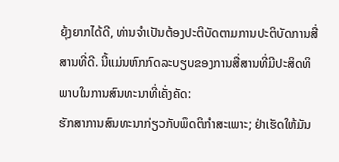ຍຸ້ງຍາກໄດ້ດີ, ທ່ານຈໍາເປັນຕ້ອງປະຕິບັດຕາມການປະຕິບັດການສື່ສານທີ່ດີ. ນີ້ແມ່ນຫົກກົດລະບຽບຂອງການສື່ສານທີ່ມີປະສິດທິພາບໃນການສົນທະນາທີ່ເຄັ່ງຄັດ:
ຮັກສາການສົນທະນາກ່ຽວກັບພຶດຕິກໍາສະເພາະ; ຢ່າເຮັດໃຫ້ມັນ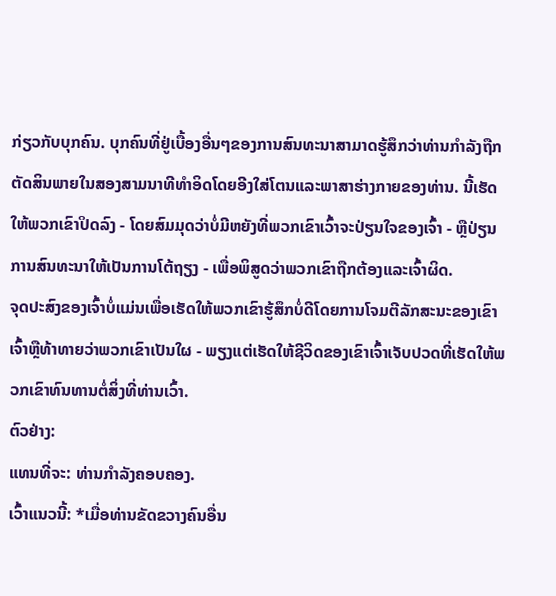ກ່ຽວກັບບຸກຄົນ. ບຸກຄົນທີ່ຢູ່ເບື້ອງອື່ນໆຂອງການສົນທະນາສາມາດຮູ້ສຶກວ່າທ່ານກໍາລັງຖືກຕັດສິນພາຍໃນສອງສາມນາທີທໍາອິດໂດຍອີງໃສ່ໂຕນແລະພາສາຮ່າງກາຍຂອງທ່ານ. ນີ້ເຮັດໃຫ້ພວກເຂົາປິດລົງ - ໂດຍສົມມຸດວ່າບໍ່ມີຫຍັງທີ່ພວກເຂົາເວົ້າຈະປ່ຽນໃຈຂອງເຈົ້າ - ຫຼືປ່ຽນການສົນທະນາໃຫ້ເປັນການໂຕ້ຖຽງ - ເພື່ອພິສູດວ່າພວກເຂົາຖືກຕ້ອງແລະເຈົ້າຜິດ.
ຈຸດປະສົງຂອງເຈົ້າບໍ່ແມ່ນເພື່ອເຮັດໃຫ້ພວກເຂົາຮູ້ສຶກບໍ່ດີໂດຍການໂຈມຕີລັກສະນະຂອງເຂົາເຈົ້າຫຼືທ້າທາຍວ່າພວກເຂົາເປັນໃຜ - ພຽງແຕ່ເຮັດໃຫ້ຊີວິດຂອງເຂົາເຈົ້າເຈັບປວດທີ່ເຮັດໃຫ້ພວກເຂົາທົນທານຕໍ່ສິ່ງທີ່ທ່ານເວົ້າ.
ຕົວຢ່າງ:
ແທນທີ່ຈະ: ທ່ານກໍາລັງຄອບຄອງ.
ເວົ້າແນວນີ້: *ເມື່ອທ່ານຂັດຂວາງຄົນອື່ນ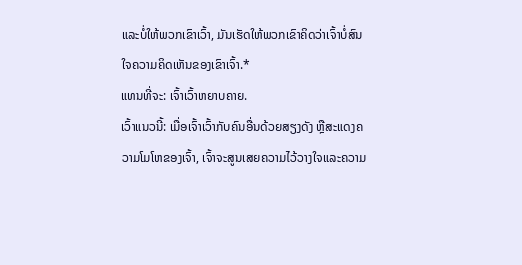ແລະບໍ່ໃຫ້ພວກເຂົາເວົ້າ, ມັນເຮັດໃຫ້ພວກເຂົາຄິດວ່າເຈົ້າບໍ່ສົນໃຈຄວາມຄິດເຫັນຂອງເຂົາເຈົ້າ.*
ແທນທີ່ຈະ: ເຈົ້າເວົ້າຫຍາບຄາຍ.
ເວົ້າແນວນີ້: ເມື່ອເຈົ້າເວົ້າກັບຄົນອື່ນດ້ວຍສຽງດັງ ຫຼືສະແດງຄວາມໂມໂຫຂອງເຈົ້າ, ເຈົ້າຈະສູນເສຍຄວາມໄວ້ວາງໃຈແລະຄວາມ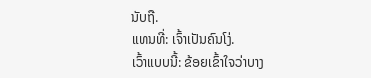ນັບຖື.
ແທນທີ່: ເຈົ້າເປັນຄົນໂງ່.
ເວົ້າແບບນີ້: ຂ້ອຍເຂົ້າໃຈວ່າບາງ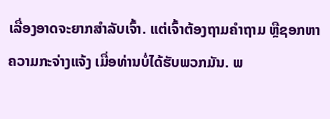ເລື່ອງອາດຈະຍາກສຳລັບເຈົ້າ. ແຕ່ເຈົ້າຕ້ອງຖາມຄຳຖາມ ຫຼືຊອກຫາຄວາມກະຈ່າງແຈ້ງ ເມື່ອທ່ານບໍ່ໄດ້ຮັບພວກມັນ. ພ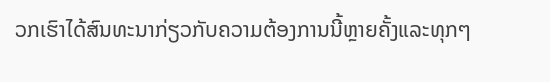ວກເຮົາໄດ້ສົນທະນາກ່ຽວກັບຄວາມຕ້ອງການນີ້ຫຼາຍຄັ້ງແລະທຸກໆ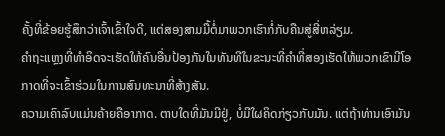ຄັ້ງທີ່ຂ້ອຍຮູ້ສຶກວ່າເຈົ້າເຂົ້າໃຈດີ, ແຕ່ສອງສາມມື້ຕໍ່ມາພວກເຮົາກໍ່ກັບຄືນສູ່ສີ່ຫລ່ຽມ.
ຄໍາຖະແຫຼງທີ່ທໍາອິດຈະເຮັດໃຫ້ຄົນອື່ນປ້ອງກັນໃນທັນທີໃນຂະນະທີ່ຄໍາທີ່ສອງເຮັດໃຫ້ພວກເຂົາມີໂອກາດທີ່ຈະເຂົ້າຮ່ວມໃນການສົນທະນາທີ່ສ້າງສັນ.
ຄວາມເຄົາລົບແມ່ນຄ້າຍຄືອາກາດ. ຕາບໃດທີ່ມັນມີຢູ່, ບໍ່ມີໃຜຄິດກ່ຽວກັບມັນ. ແຕ່ຖ້າທ່ານເອົາມັນ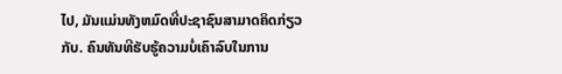ໄປ, ມັນແມ່ນທັງຫມົດທີ່ປະຊາຊົນສາມາດຄິດກ່ຽວກັບ. ຄົນທັນທີຮັບຮູ້ຄວາມບໍ່ເຄົາລົບໃນການ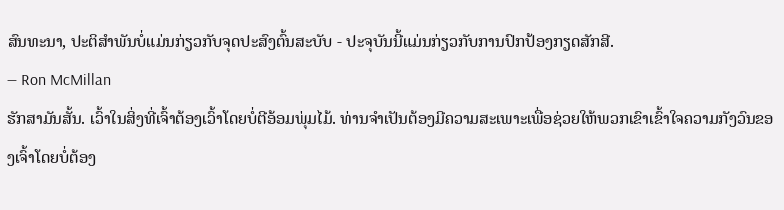ສົນທະນາ, ປະຕິສໍາພັນບໍ່ແມ່ນກ່ຽວກັບຈຸດປະສົງຕົ້ນສະບັບ - ປະຈຸບັນນີ້ແມ່ນກ່ຽວກັບການປົກປ້ອງກຽດສັກສີ.
— Ron McMillan
ຮັກສາມັນສັ້ນ. ເວົ້າໃນສິ່ງທີ່ເຈົ້າຕ້ອງເວົ້າໂດຍບໍ່ຕີອ້ອມພຸ່ມໄມ້. ທ່ານຈໍາເປັນຕ້ອງມີຄວາມສະເພາະເພື່ອຊ່ວຍໃຫ້ພວກເຂົາເຂົ້າໃຈຄວາມກັງວົນຂອງເຈົ້າໂດຍບໍ່ຕ້ອງ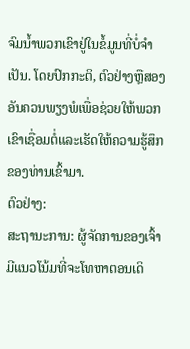ຈົມນ້ຳພວກເຂົາຢູ່ໃນຂໍ້ມູນທີ່ບໍ່ຈໍາເປັນ. ໂດຍປົກກະຕິ, ຕົວຢ່າງຫຼືສອງອັນຄວນພຽງພໍເພື່ອຊ່ວຍໃຫ້ພວກເຂົາເຊື່ອມຕໍ່ແລະເຮັດໃຫ້ຄວາມຮູ້ສຶກຂອງທ່ານເຂົ້າມາ.
ຕົວຢ່າງ:
ສະຖານະການ: ຜູ້ຈັດການຂອງເຈົ້າມີແນວໂນ້ມທີ່ຈະໂທຫາຕອນເດິ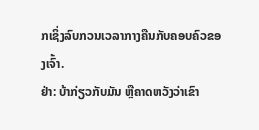ກເຊິ່ງລົບກວນເວລາກາງຄືນກັບຄອບຄົວຂອງເຈົ້າ.
ຢ່າ: ບ້າກ່ຽວກັບມັນ ຫຼືຄາດຫວັງວ່າເຂົາ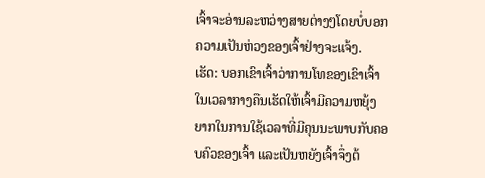ເຈົ້າຈະອ່ານລະຫວ່າງສາຍຕ່າງໆໂດຍບໍ່ບອກຄວາມເປັນຫ່ວງຂອງເຈົ້າຢ່າງຈະແຈ້ງ.
ເຮັດ: ບອກເຂົາເຈົ້າວ່າການໂທຂອງເຂົາເຈົ້າໃນເວລາກາງຄືນເຮັດໃຫ້ເຈົ້າມີຄວາມຫຍຸ້ງຍາກໃນການໃຊ້ເວລາທີ່ມີຄຸນນະພາບກັບຄອບຄົວຂອງເຈົ້າ ແລະເປັນຫຍັງເຈົ້າຈຶ່ງຕ້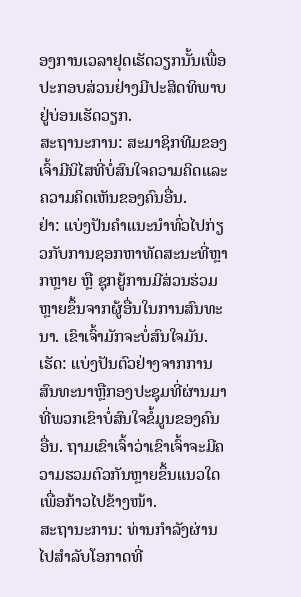ອງການເວລາຢຸດເຮັດວຽກນັ້ນເພື່ອປະກອບສ່ວນຢ່າງມີປະສິດທິພາບຢູ່ບ່ອນເຮັດວຽກ.
ສະຖານະການ: ສະມາຊິກທີມຂອງເຈົ້າມີນິໄສທີ່ບໍ່ສົນໃຈຄວາມຄິດແລະຄວາມຄິດເຫັນຂອງຄົນອື່ນ.
ຢ່າ: ແບ່ງປັນຄຳແນະນຳທົ່ວໄປກ່ຽວກັບການຊອກຫາທັດສະນະທີ່ຫຼາກຫຼາຍ ຫຼື ຊຸກຍູ້ການມີສ່ວນຮ່ວມຫຼາຍຂຶ້ນຈາກຜູ້ອື່ນໃນການສົນທະນາ. ເຂົາເຈົ້າມັກຈະບໍ່ສົນໃຈມັນ.
ເຮັດ: ແບ່ງປັນຕົວຢ່າງຈາກການສົນທະນາຫຼືກອງປະຊຸມທີ່ຜ່ານມາທີ່ພວກເຂົາບໍ່ສົນໃຈຂໍ້ມູນຂອງຄົນອື່ນ. ຖາມເຂົາເຈົ້າວ່າເຂົາເຈົ້າຈະມີຄວາມຮວມຕົວກັນຫຼາຍຂຶ້ນແນວໃດເພື່ອກ້າວໄປຂ້າງໜ້າ.
ສະຖານະການ: ທ່ານກໍາລັງຜ່ານໄປສໍາລັບໂອກາດທີ່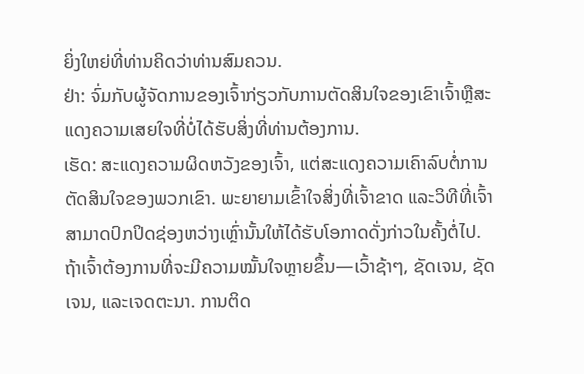ຍິ່ງໃຫຍ່ທີ່ທ່ານຄິດວ່າທ່ານສົມຄວນ.
ຢ່າ: ຈົ່ມກັບຜູ້ຈັດການຂອງເຈົ້າກ່ຽວກັບການຕັດສິນໃຈຂອງເຂົາເຈົ້າຫຼືສະແດງຄວາມເສຍໃຈທີ່ບໍ່ໄດ້ຮັບສິ່ງທີ່ທ່ານຕ້ອງການ.
ເຮັດ: ສະແດງຄວາມຜິດຫວັງຂອງເຈົ້າ, ແຕ່ສະແດງຄວາມເຄົາລົບຕໍ່ການຕັດສິນໃຈຂອງພວກເຂົາ. ພະຍາຍາມເຂົ້າໃຈສິ່ງທີ່ເຈົ້າຂາດ ແລະວິທີທີ່ເຈົ້າສາມາດປົກປິດຊ່ອງຫວ່າງເຫຼົ່ານັ້ນໃຫ້ໄດ້ຮັບໂອກາດດັ່ງກ່າວໃນຄັ້ງຕໍ່ໄປ.
ຖ້າເຈົ້າຕ້ອງການທີ່ຈະມີຄວາມໝັ້ນໃຈຫຼາຍຂຶ້ນ—ເວົ້າຊ້າໆ, ຊັດເຈນ, ຊັດເຈນ, ແລະເຈດຕະນາ. ການຕິດ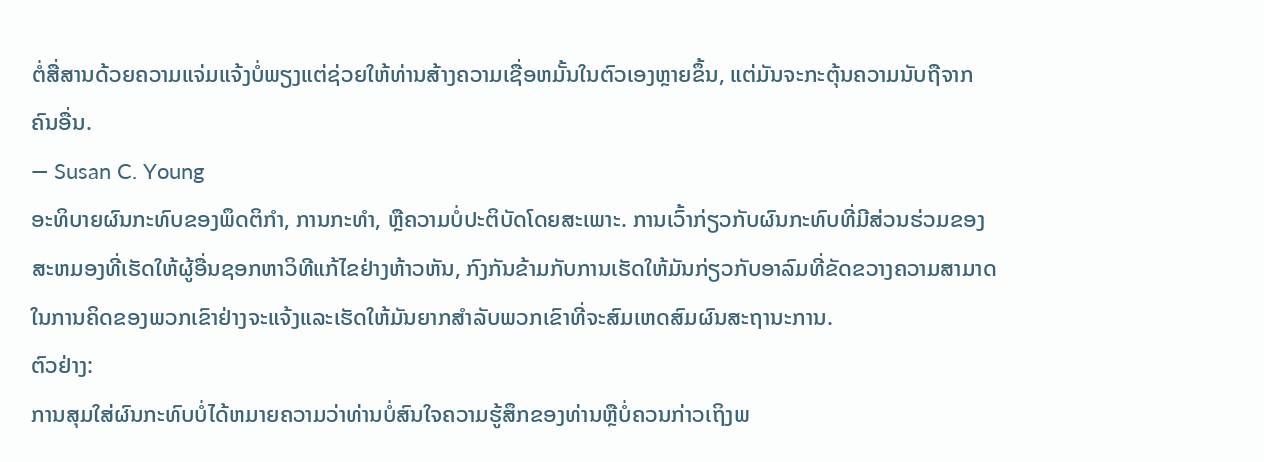ຕໍ່ສື່ສານດ້ວຍຄວາມແຈ່ມແຈ້ງບໍ່ພຽງແຕ່ຊ່ວຍໃຫ້ທ່ານສ້າງຄວາມເຊື່ອຫມັ້ນໃນຕົວເອງຫຼາຍຂຶ້ນ, ແຕ່ມັນຈະກະຕຸ້ນຄວາມນັບຖືຈາກຄົນອື່ນ.
— Susan C. Young
ອະທິບາຍຜົນກະທົບຂອງພຶດຕິກໍາ, ການກະທໍາ, ຫຼືຄວາມບໍ່ປະຕິບັດໂດຍສະເພາະ. ການເວົ້າກ່ຽວກັບຜົນກະທົບທີ່ມີສ່ວນຮ່ວມຂອງສະຫມອງທີ່ເຮັດໃຫ້ຜູ້ອື່ນຊອກຫາວິທີແກ້ໄຂຢ່າງຫ້າວຫັນ, ກົງກັນຂ້າມກັບການເຮັດໃຫ້ມັນກ່ຽວກັບອາລົມທີ່ຂັດຂວາງຄວາມສາມາດໃນການຄິດຂອງພວກເຂົາຢ່າງຈະແຈ້ງແລະເຮັດໃຫ້ມັນຍາກສໍາລັບພວກເຂົາທີ່ຈະສົມເຫດສົມຜົນສະຖານະການ.
ຕົວຢ່າງ:
ການສຸມໃສ່ຜົນກະທົບບໍ່ໄດ້ຫມາຍຄວາມວ່າທ່ານບໍ່ສົນໃຈຄວາມຮູ້ສຶກຂອງທ່ານຫຼືບໍ່ຄວນກ່າວເຖິງພ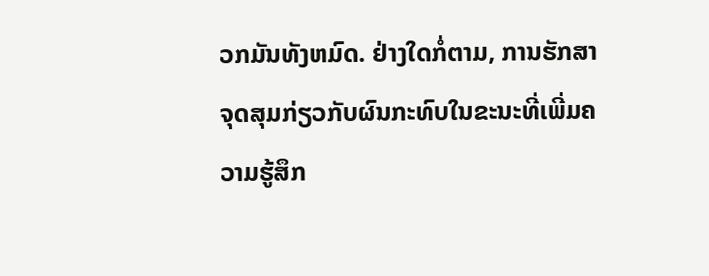ວກມັນທັງຫມົດ. ຢ່າງໃດກໍ່ຕາມ, ການຮັກສາຈຸດສຸມກ່ຽວກັບຜົນກະທົບໃນຂະນະທີ່ເພີ່ມຄວາມຮູ້ສຶກ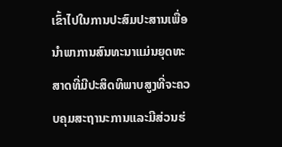ເຂົ້າໄປໃນການປະສົມປະສານເພື່ອນໍາພາການສົນທະນາແມ່ນຍຸດທະສາດທີ່ມີປະສິດທິພາບສູງທີ່ຈະຄວບຄຸມສະຖານະການແລະມີສ່ວນຮ່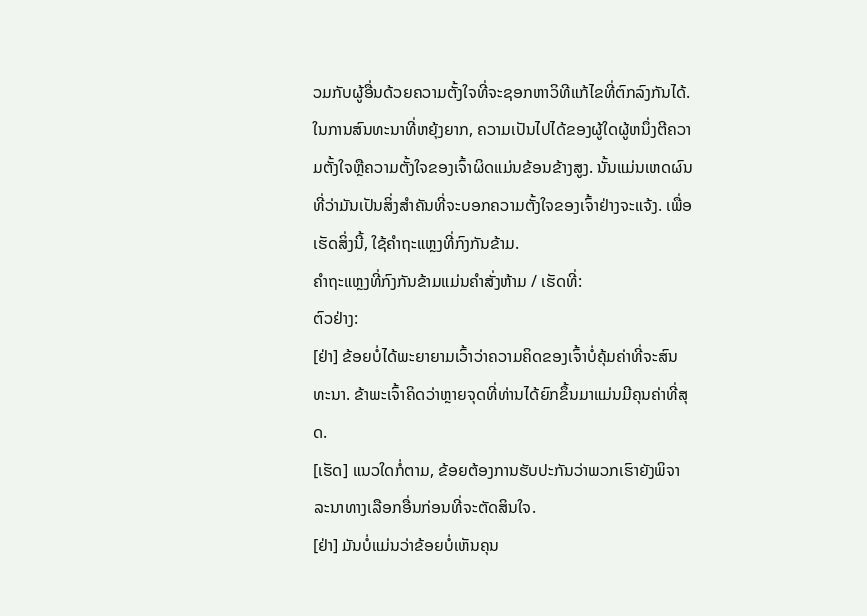ວມກັບຜູ້ອື່ນດ້ວຍຄວາມຕັ້ງໃຈທີ່ຈະຊອກຫາວິທີແກ້ໄຂທີ່ຕົກລົງກັນໄດ້.
ໃນການສົນທະນາທີ່ຫຍຸ້ງຍາກ, ຄວາມເປັນໄປໄດ້ຂອງຜູ້ໃດຜູ້ຫນຶ່ງຕີຄວາມຕັ້ງໃຈຫຼືຄວາມຕັ້ງໃຈຂອງເຈົ້າຜິດແມ່ນຂ້ອນຂ້າງສູງ. ນັ້ນແມ່ນເຫດຜົນທີ່ວ່າມັນເປັນສິ່ງສໍາຄັນທີ່ຈະບອກຄວາມຕັ້ງໃຈຂອງເຈົ້າຢ່າງຈະແຈ້ງ. ເພື່ອເຮັດສິ່ງນີ້, ໃຊ້ຄໍາຖະແຫຼງທີ່ກົງກັນຂ້າມ.
ຄໍາຖະແຫຼງທີ່ກົງກັນຂ້າມແມ່ນຄໍາສັ່ງຫ້າມ / ເຮັດທີ່:
ຕົວຢ່າງ:
[ຢ່າ] ຂ້ອຍບໍ່ໄດ້ພະຍາຍາມເວົ້າວ່າຄວາມຄິດຂອງເຈົ້າບໍ່ຄຸ້ມຄ່າທີ່ຈະສົນທະນາ. ຂ້າພະເຈົ້າຄິດວ່າຫຼາຍຈຸດທີ່ທ່ານໄດ້ຍົກຂຶ້ນມາແມ່ນມີຄຸນຄ່າທີ່ສຸດ.
[ເຮັດ] ແນວໃດກໍ່ຕາມ, ຂ້ອຍຕ້ອງການຮັບປະກັນວ່າພວກເຮົາຍັງພິຈາລະນາທາງເລືອກອື່ນກ່ອນທີ່ຈະຕັດສິນໃຈ.
[ຢ່າ] ມັນບໍ່ແມ່ນວ່າຂ້ອຍບໍ່ເຫັນຄຸນ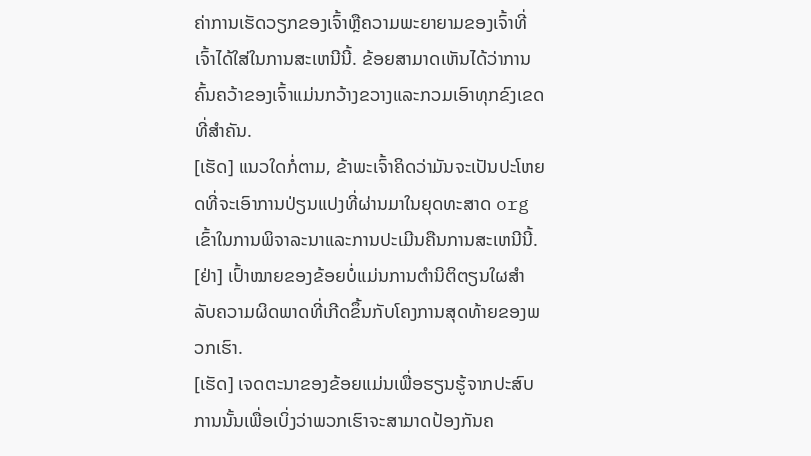ຄ່າການເຮັດວຽກຂອງເຈົ້າຫຼືຄວາມພະຍາຍາມຂອງເຈົ້າທີ່ເຈົ້າໄດ້ໃສ່ໃນການສະເຫນີນີ້. ຂ້ອຍສາມາດເຫັນໄດ້ວ່າການຄົ້ນຄວ້າຂອງເຈົ້າແມ່ນກວ້າງຂວາງແລະກວມເອົາທຸກຂົງເຂດທີ່ສໍາຄັນ.
[ເຮັດ] ແນວໃດກໍ່ຕາມ, ຂ້າພະເຈົ້າຄິດວ່າມັນຈະເປັນປະໂຫຍດທີ່ຈະເອົາການປ່ຽນແປງທີ່ຜ່ານມາໃນຍຸດທະສາດ org ເຂົ້າໃນການພິຈາລະນາແລະການປະເມີນຄືນການສະເຫນີນີ້.
[ຢ່າ] ເປົ້າໝາຍຂອງຂ້ອຍບໍ່ແມ່ນການຕໍານິຕິຕຽນໃຜສໍາລັບຄວາມຜິດພາດທີ່ເກີດຂຶ້ນກັບໂຄງການສຸດທ້າຍຂອງພວກເຮົາ.
[ເຮັດ] ເຈດຕະນາຂອງຂ້ອຍແມ່ນເພື່ອຮຽນຮູ້ຈາກປະສົບການນັ້ນເພື່ອເບິ່ງວ່າພວກເຮົາຈະສາມາດປ້ອງກັນຄ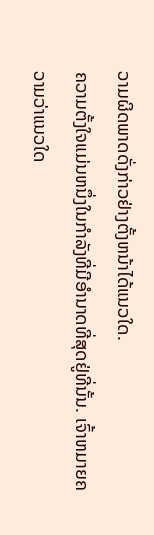ວາມຜິດພາດດັ່ງກ່າວຢ່າງຕັ້ງຫນ້າໄດ້ແນວໃດ.
ຄວາມຕັ້ງໃຈແມ່ນຫນຶ່ງໃນກໍາລັງທີ່ມີອໍານາດທີ່ສຸດຢູ່ທີ່ນັ້ນ. ເຈົ້າຫມາຍຄວາມວ່າແນວໃດ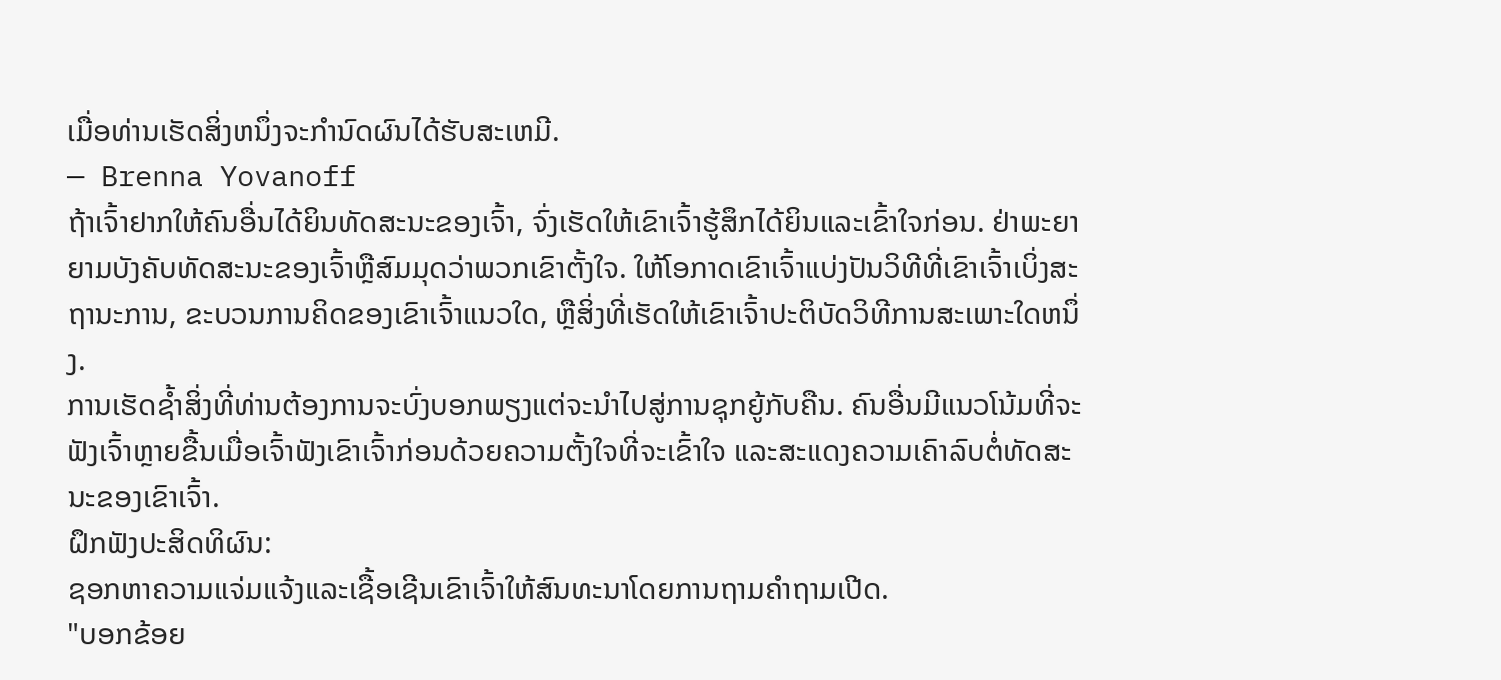ເມື່ອທ່ານເຮັດສິ່ງຫນຶ່ງຈະກໍານົດຜົນໄດ້ຮັບສະເຫມີ.
— Brenna Yovanoff
ຖ້າເຈົ້າຢາກໃຫ້ຄົນອື່ນໄດ້ຍິນທັດສະນະຂອງເຈົ້າ, ຈົ່ງເຮັດໃຫ້ເຂົາເຈົ້າຮູ້ສຶກໄດ້ຍິນແລະເຂົ້າໃຈກ່ອນ. ຢ່າພະຍາຍາມບັງຄັບທັດສະນະຂອງເຈົ້າຫຼືສົມມຸດວ່າພວກເຂົາຕັ້ງໃຈ. ໃຫ້ໂອກາດເຂົາເຈົ້າແບ່ງປັນວິທີທີ່ເຂົາເຈົ້າເບິ່ງສະຖານະການ, ຂະບວນການຄິດຂອງເຂົາເຈົ້າແນວໃດ, ຫຼືສິ່ງທີ່ເຮັດໃຫ້ເຂົາເຈົ້າປະຕິບັດວິທີການສະເພາະໃດຫນຶ່ງ.
ການເຮັດຊໍ້າສິ່ງທີ່ທ່ານຕ້ອງການຈະບົ່ງບອກພຽງແຕ່ຈະນໍາໄປສູ່ການຊຸກຍູ້ກັບຄືນ. ຄົນອື່ນມີແນວໂນ້ມທີ່ຈະຟັງເຈົ້າຫຼາຍຂື້ນເມື່ອເຈົ້າຟັງເຂົາເຈົ້າກ່ອນດ້ວຍຄວາມຕັ້ງໃຈທີ່ຈະເຂົ້າໃຈ ແລະສະແດງຄວາມເຄົາລົບຕໍ່ທັດສະນະຂອງເຂົາເຈົ້າ.
ຝຶກຟັງປະສິດທິຜົນ:
ຊອກຫາຄວາມແຈ່ມແຈ້ງແລະເຊື້ອເຊີນເຂົາເຈົ້າໃຫ້ສົນທະນາໂດຍການຖາມຄໍາຖາມເປີດ.
"ບອກຂ້ອຍ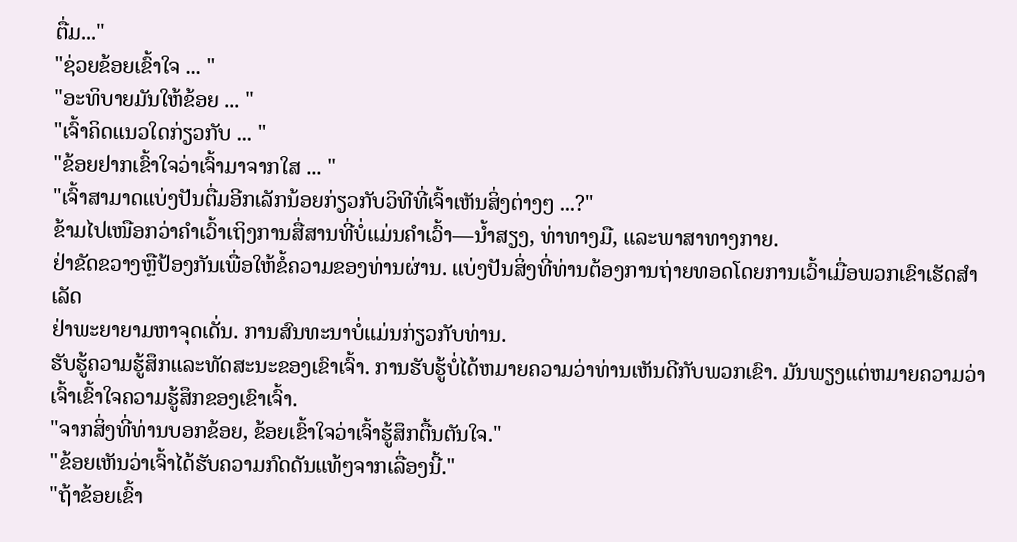ຕື່ມ..."
"ຊ່ວຍຂ້ອຍເຂົ້າໃຈ ... "
"ອະທິບາຍມັນໃຫ້ຂ້ອຍ ... "
"ເຈົ້າຄິດແນວໃດກ່ຽວກັບ ... "
"ຂ້ອຍຢາກເຂົ້າໃຈວ່າເຈົ້າມາຈາກໃສ ... "
"ເຈົ້າສາມາດແບ່ງປັນຕື່ມອີກເລັກນ້ອຍກ່ຽວກັບວິທີທີ່ເຈົ້າເຫັນສິ່ງຕ່າງໆ ...?"
ຂ້າມໄປເໜືອກວ່າຄຳເວົ້າເຖິງການສື່ສານທີ່ບໍ່ແມ່ນຄຳເວົ້າ—ນ້ຳສຽງ, ທ່າທາງມື, ແລະພາສາທາງກາຍ.
ຢ່າຂັດຂວາງຫຼືປ້ອງກັນເພື່ອໃຫ້ຂໍ້ຄວາມຂອງທ່ານຜ່ານ. ແບ່ງປັນສິ່ງທີ່ທ່ານຕ້ອງການຖ່າຍທອດໂດຍການເວົ້າເມື່ອພວກເຂົາເຮັດສຳເລັດ
ຢ່າພະຍາຍາມຫາຈຸດເດັ່ນ. ການສົນທະນາບໍ່ແມ່ນກ່ຽວກັບທ່ານ.
ຮັບຮູ້ຄວາມຮູ້ສຶກແລະທັດສະນະຂອງເຂົາເຈົ້າ. ການຮັບຮູ້ບໍ່ໄດ້ຫມາຍຄວາມວ່າທ່ານເຫັນດີກັບພວກເຂົາ. ມັນພຽງແຕ່ຫມາຍຄວາມວ່າເຈົ້າເຂົ້າໃຈຄວາມຮູ້ສຶກຂອງເຂົາເຈົ້າ.
"ຈາກສິ່ງທີ່ທ່ານບອກຂ້ອຍ, ຂ້ອຍເຂົ້າໃຈວ່າເຈົ້າຮູ້ສຶກຕື້ນຕັນໃຈ."
"ຂ້ອຍເຫັນວ່າເຈົ້າໄດ້ຮັບຄວາມກົດດັນແທ້ໆຈາກເລື່ອງນີ້."
"ຖ້າຂ້ອຍເຂົ້າ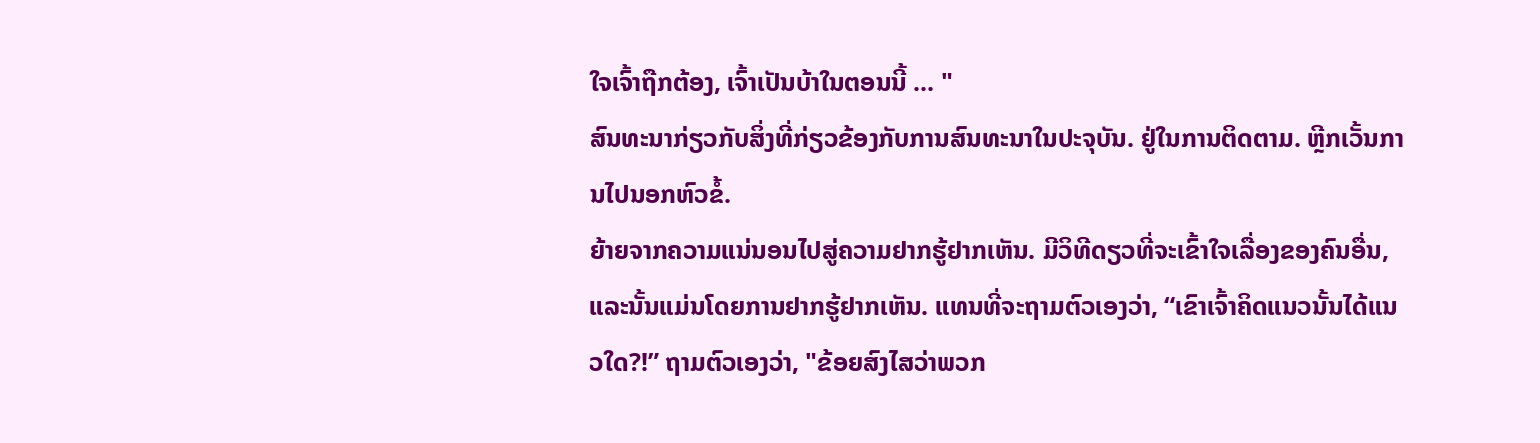ໃຈເຈົ້າຖືກຕ້ອງ, ເຈົ້າເປັນບ້າໃນຕອນນີ້ ... "
ສົນທະນາກ່ຽວກັບສິ່ງທີ່ກ່ຽວຂ້ອງກັບການສົນທະນາໃນປະຈຸບັນ. ຢູ່ໃນການຕິດຕາມ. ຫຼີກເວັ້ນການໄປນອກຫົວຂໍ້.
ຍ້າຍຈາກຄວາມແນ່ນອນໄປສູ່ຄວາມຢາກຮູ້ຢາກເຫັນ. ມີວິທີດຽວທີ່ຈະເຂົ້າໃຈເລື່ອງຂອງຄົນອື່ນ, ແລະນັ້ນແມ່ນໂດຍການຢາກຮູ້ຢາກເຫັນ. ແທນທີ່ຈະຖາມຕົວເອງວ່າ, “ເຂົາເຈົ້າຄິດແນວນັ້ນໄດ້ແນວໃດ?!” ຖາມຕົວເອງວ່າ, "ຂ້ອຍສົງໄສວ່າພວກ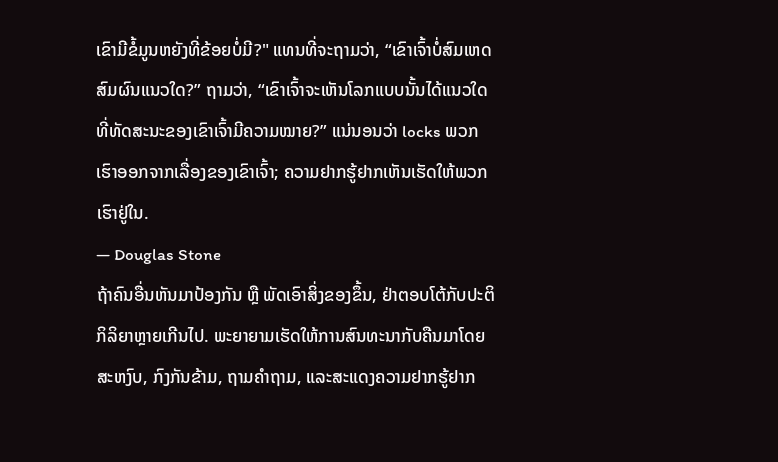ເຂົາມີຂໍ້ມູນຫຍັງທີ່ຂ້ອຍບໍ່ມີ?" ແທນທີ່ຈະຖາມວ່າ, “ເຂົາເຈົ້າບໍ່ສົມເຫດສົມຜົນແນວໃດ?” ຖາມວ່າ, “ເຂົາເຈົ້າຈະເຫັນໂລກແບບນັ້ນໄດ້ແນວໃດທີ່ທັດສະນະຂອງເຂົາເຈົ້າມີຄວາມໝາຍ?” ແນ່ນອນວ່າ locks ພວກເຮົາອອກຈາກເລື່ອງຂອງເຂົາເຈົ້າ; ຄວາມຢາກຮູ້ຢາກເຫັນເຮັດໃຫ້ພວກເຮົາຢູ່ໃນ.
— Douglas Stone
ຖ້າຄົນອື່ນຫັນມາປ້ອງກັນ ຫຼື ພັດເອົາສິ່ງຂອງຂຶ້ນ, ຢ່າຕອບໂຕ້ກັບປະຕິກິລິຍາຫຼາຍເກີນໄປ. ພະຍາຍາມເຮັດໃຫ້ການສົນທະນາກັບຄືນມາໂດຍສະຫງົບ, ກົງກັນຂ້າມ, ຖາມຄໍາຖາມ, ແລະສະແດງຄວາມຢາກຮູ້ຢາກ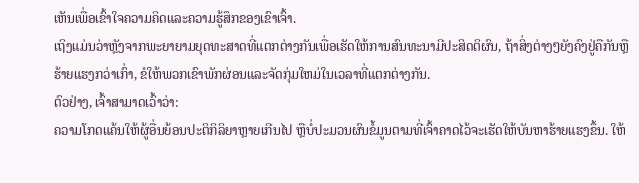ເຫັນເພື່ອເຂົ້າໃຈຄວາມຄິດແລະຄວາມຮູ້ສຶກຂອງເຂົາເຈົ້າ.
ເຖິງແມ່ນວ່າຫຼັງຈາກພະຍາຍາມຍຸດທະສາດທີ່ແຕກຕ່າງກັນເພື່ອເຮັດໃຫ້ການສົນທະນາມີປະສິດຕິຜົນ, ຖ້າສິ່ງຕ່າງໆຍັງຄົງຢູ່ຄືກັນຫຼືຮ້າຍແຮງກວ່າເກົ່າ, ຂໍໃຫ້ພວກເຂົາພັກຜ່ອນແລະຈັດກຸ່ມໃຫມ່ໃນເວລາທີ່ແຕກຕ່າງກັນ.
ຕົວຢ່າງ, ເຈົ້າສາມາດເວົ້າວ່າ:
ຄວາມໂກດແຄ້ນໃຫ້ຜູ້ອື່ນຍ້ອນປະຕິກິລິຍາຫຼາຍເກີນໄປ ຫຼືບໍ່ປະມວນຜົນຂໍ້ມູນຕາມທີ່ເຈົ້າຄາດໄວ້ຈະເຮັດໃຫ້ບັນຫາຮ້າຍແຮງຂຶ້ນ. ໃຫ້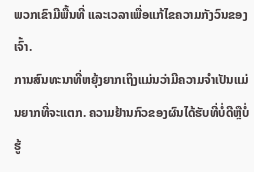ພວກເຂົາມີພື້ນທີ່ ແລະເວລາເພື່ອແກ້ໄຂຄວາມກັງວົນຂອງເຈົ້າ.
ການສົນທະນາທີ່ຫຍຸ້ງຍາກເຖິງແມ່ນວ່າມີຄວາມຈໍາເປັນແມ່ນຍາກທີ່ຈະແຕກ. ຄວາມຢ້ານກົວຂອງຜົນໄດ້ຮັບທີ່ບໍ່ດີຫຼືບໍ່ຮູ້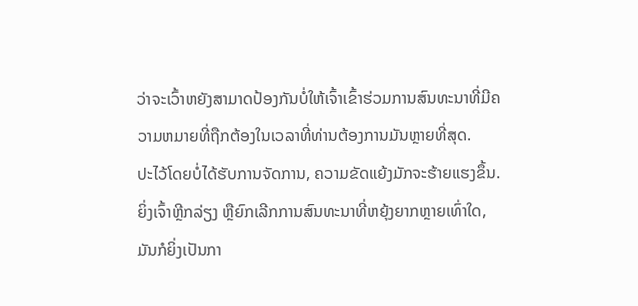ວ່າຈະເວົ້າຫຍັງສາມາດປ້ອງກັນບໍ່ໃຫ້ເຈົ້າເຂົ້າຮ່ວມການສົນທະນາທີ່ມີຄວາມຫມາຍທີ່ຖືກຕ້ອງໃນເວລາທີ່ທ່ານຕ້ອງການມັນຫຼາຍທີ່ສຸດ.
ປະໄວ້ໂດຍບໍ່ໄດ້ຮັບການຈັດການ, ຄວາມຂັດແຍ້ງມັກຈະຮ້າຍແຮງຂຶ້ນ. ຍິ່ງເຈົ້າຫຼີກລ່ຽງ ຫຼືຍົກເລີກການສົນທະນາທີ່ຫຍຸ້ງຍາກຫຼາຍເທົ່າໃດ, ມັນກໍຍິ່ງເປັນກາ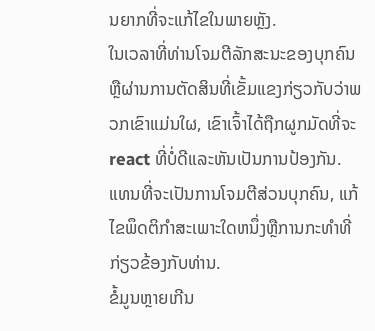ນຍາກທີ່ຈະແກ້ໄຂໃນພາຍຫຼັງ.
ໃນເວລາທີ່ທ່ານໂຈມຕີລັກສະນະຂອງບຸກຄົນຫຼືຜ່ານການຕັດສິນທີ່ເຂັ້ມແຂງກ່ຽວກັບວ່າພວກເຂົາແມ່ນໃຜ, ເຂົາເຈົ້າໄດ້ຖືກຜູກມັດທີ່ຈະ react ທີ່ບໍ່ດີແລະຫັນເປັນການປ້ອງກັນ. ແທນທີ່ຈະເປັນການໂຈມຕີສ່ວນບຸກຄົນ, ແກ້ໄຂພຶດຕິກໍາສະເພາະໃດຫນຶ່ງຫຼືການກະທໍາທີ່ກ່ຽວຂ້ອງກັບທ່ານ.
ຂໍ້ມູນຫຼາຍເກີນ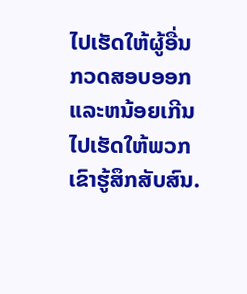ໄປເຮັດໃຫ້ຜູ້ອື່ນກວດສອບອອກແລະຫນ້ອຍເກີນໄປເຮັດໃຫ້ພວກເຂົາຮູ້ສຶກສັບສົນ.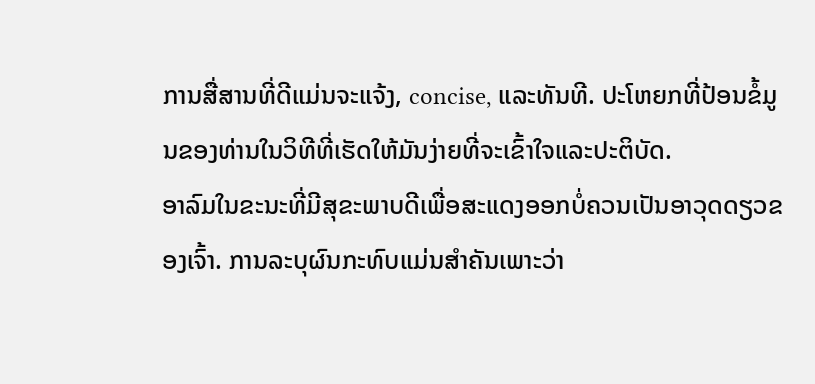ການສື່ສານທີ່ດີແມ່ນຈະແຈ້ງ, concise, ແລະທັນທີ. ປະໂຫຍກທີ່ປ້ອນຂໍ້ມູນຂອງທ່ານໃນວິທີທີ່ເຮັດໃຫ້ມັນງ່າຍທີ່ຈະເຂົ້າໃຈແລະປະຕິບັດ.
ອາລົມໃນຂະນະທີ່ມີສຸຂະພາບດີເພື່ອສະແດງອອກບໍ່ຄວນເປັນອາວຸດດຽວຂອງເຈົ້າ. ການລະບຸຜົນກະທົບແມ່ນສໍາຄັນເພາະວ່າ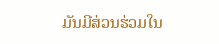ມັນມີສ່ວນຮ່ວມໃນ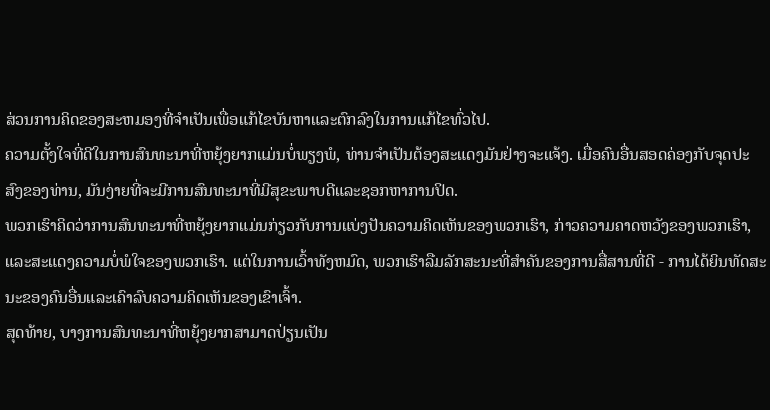ສ່ວນການຄິດຂອງສະຫມອງທີ່ຈໍາເປັນເພື່ອແກ້ໄຂບັນຫາແລະຕົກລົງໃນການແກ້ໄຂທົ່ວໄປ.
ຄວາມຕັ້ງໃຈທີ່ດີໃນການສົນທະນາທີ່ຫຍຸ້ງຍາກແມ່ນບໍ່ພຽງພໍ, ທ່ານຈໍາເປັນຕ້ອງສະແດງມັນຢ່າງຈະແຈ້ງ. ເມື່ອຄົນອື່ນສອດຄ່ອງກັບຈຸດປະສົງຂອງທ່ານ, ມັນງ່າຍທີ່ຈະມີການສົນທະນາທີ່ມີສຸຂະພາບດີແລະຊອກຫາການປິດ.
ພວກເຮົາຄິດວ່າການສົນທະນາທີ່ຫຍຸ້ງຍາກແມ່ນກ່ຽວກັບການແບ່ງປັນຄວາມຄິດເຫັນຂອງພວກເຮົາ, ກ່າວຄວາມຄາດຫວັງຂອງພວກເຮົາ, ແລະສະແດງຄວາມບໍ່ພໍໃຈຂອງພວກເຮົາ. ແຕ່ໃນການເວົ້າທັງຫມົດ, ພວກເຮົາລືມລັກສະນະທີ່ສໍາຄັນຂອງການສື່ສານທີ່ດີ - ການໄດ້ຍິນທັດສະນະຂອງຄົນອື່ນແລະເຄົາລົບຄວາມຄິດເຫັນຂອງເຂົາເຈົ້າ.
ສຸດທ້າຍ, ບາງການສົນທະນາທີ່ຫຍຸ້ງຍາກສາມາດປ່ຽນເປັນ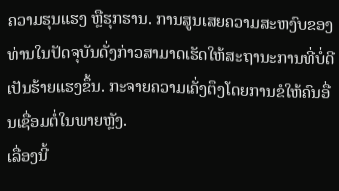ຄວາມຮຸນແຮງ ຫຼືຮຸກຮານ. ການສູນເສຍຄວາມສະຫງົບຂອງທ່ານໃນປັດຈຸບັນດັ່ງກ່າວສາມາດເຮັດໃຫ້ສະຖານະການທີ່ບໍ່ດີເປັນຮ້າຍແຮງຂຶ້ນ. ກະຈາຍຄວາມເຄັ່ງຕຶງໂດຍການຂໍໃຫ້ຄົນອື່ນເຊື່ອມຕໍ່ໃນພາຍຫຼັງ.
ເລື່ອງນີ້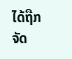ໄດ້ຖືກຈັດ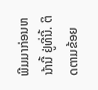ພີມມາກ່ອນຫນ້ານີ້ ຢູ່ທີ່ນີ້. ຕິດຕາມຂ້ອຍ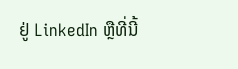ຢູ່ LinkedIn ຫຼືທີ່ນີ້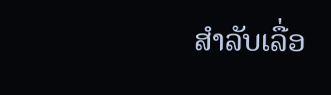ສໍາລັບເລື່ອ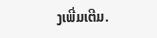ງເພີ່ມເຕີມ.